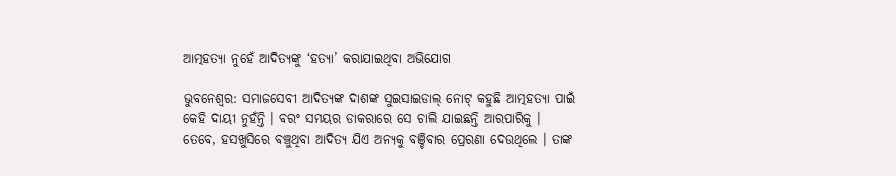ଆତ୍ମହତ୍ୟା ନୁହେଁ ଆଦିତ୍ୟଙ୍କୁ ‘ହତ୍ୟା’ କରାଯାଇଥିବା ଅଭିଯୋଗ

ଭୁବନେଶ୍ୱର: ସମାଜସେବୀ ଆଦିତ୍ୟଙ୍କ ଦାଶଙ୍କ ସୁଇସାଇଡାଲ୍ ନୋଟ୍ କହୁଛି ଆତ୍ମହତ୍ୟା ପାଇଁ କେହି ଦାୟୀ ନୁହଁନ୍ତି । ବରଂ ସମୟର ଡାକରାରେ ସେ ଚାଲି ଯାଇଛନ୍ତି ଆରପାରିକୁ । ତେବେ, ହସଖୁସିରେ ବଞ୍ଚୁଥିବା ଆଦିତ୍ୟ ଯିଏ ଅନ୍ୟକୁ ବଞ୍ଚିବାର ପ୍ରେରଣା ଦେଉଥିଲେ । ତାଙ୍କ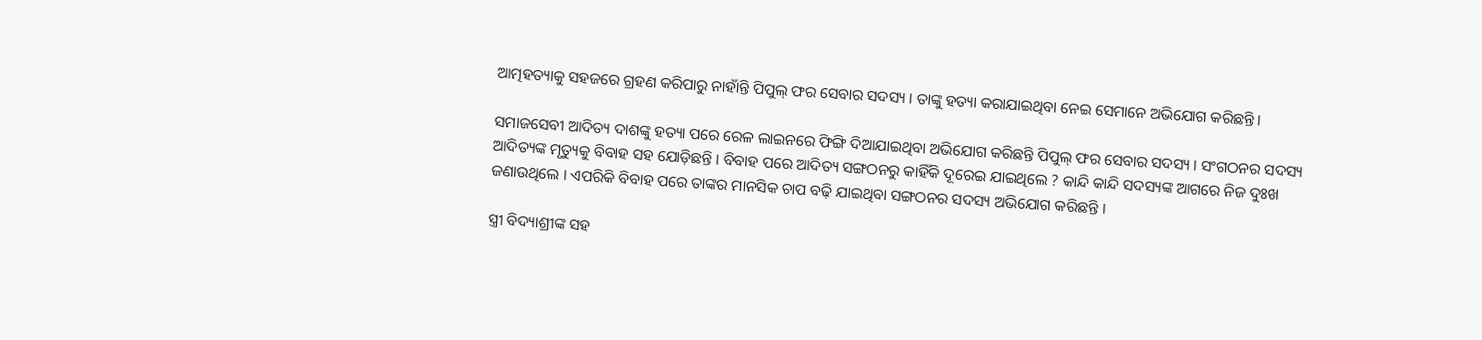ଆତ୍ମହତ୍ୟାକୁ ସହଜରେ ଗ୍ରହଣ କରିପାରୁ ନାହାଁନ୍ତି ପିପୁଲ୍ ଫର ସେବାର ସଦସ୍ୟ । ତାଙ୍କୁ ହତ୍ୟା କରାଯାଇଥିବା ନେଇ ସେମାନେ ଅଭିଯୋଗ କରିଛନ୍ତି ।

ସମାଜସେବୀ ଆଦିତ୍ୟ ଦାଶଙ୍କୁ ହତ୍ୟା ପରେ ରେଳ ଲାଇନରେ ଫିଙ୍ଗି ଦିଆଯାଇଥିବା ଅଭିଯୋଗ କରିଛନ୍ତି ପିପୁଲ୍ ଫର ସେବାର ସଦସ୍ୟ । ସଂଗଠନର ସଦସ୍ୟ ଆଦିତ୍ୟଙ୍କ ମୃତ୍ୟୁକୁ ବିବାହ ସହ ଯୋଡ଼ିଛନ୍ତି । ବିବାହ ପରେ ଆଦିତ୍ୟ ସଙ୍ଗଠନରୁ କାହିଁକି ଦୂରେଇ ଯାଇଥିଲେ ? କାନ୍ଦି କାନ୍ଦି ସଦସ୍ୟଙ୍କ ଆଗରେ ନିଜ ଦୁଃଖ ଜଣାଉଥିଲେ । ଏପରିକି ବିବାହ ପରେ ତାଙ୍କର ମାନସିକ ଚାପ ବଢ଼ି ଯାଇଥିବା ସଙ୍ଗଠନର ସଦସ୍ୟ ଅଭିଯୋଗ କରିଛନ୍ତି ।

ସ୍ତ୍ରୀ ବିଦ୍ୟାଶ୍ରୀଙ୍କ ସହ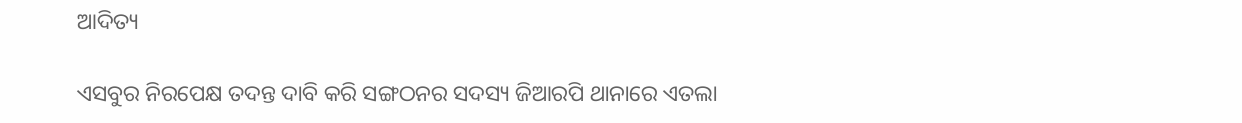ଆଦିତ୍ୟ

ଏସବୁର ନିରପେକ୍ଷ ତଦନ୍ତ ଦାବି କରି ସଙ୍ଗଠନର ସଦସ୍ୟ ଜିଆରପି ଥାନାରେ ଏତଲା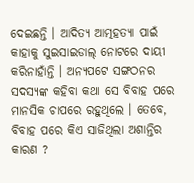ଦେଇଛନ୍ତି । ଆଦିତ୍ୟ ଆତ୍ମହତ୍ୟା ପାଇଁ କାହାକୁ ସୁଇସାଇଡାଲ୍ ନୋଟରେ ଦାୟୀ କରିନାହାଁନ୍ତି । ଅନ୍ୟପଟେ ସଙ୍ଗଠନର ସଦସ୍ୟଙ୍କ କହିବା କଥା ସେ ବିବାହ ପରେ ମାନସିକ ଚାପରେ ରହୁଥିଲେ । ତେବେ, ବିବାହ ପରେ କିଏ ସାଜିଥିଲା ଅଶାନ୍ତିର କାରଣ ?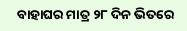ବାହାଘର ମାତ୍ର ୨୮ ଦିନ ଭିତରେ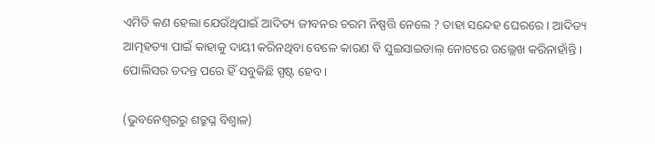ଏମିତି କଣ ହେଲା ଯେଉଁଥିପାଇଁ ଆଦିତ୍ୟ ଜୀବନର ଚରମ ନିଷ୍ପତ୍ତି ନେଲେ ? ତାହା ସନ୍ଦେହ ଘେରରେ । ଆଦିତ୍ୟ ଆତ୍ମହତ୍ୟା ପାଇଁ କାହାକୁ ଦାୟୀ କରିନଥିବା ବେଳେ କାରଣ ବି ସୁଇସାଇଡାଲ୍ ନୋଟରେ ଉଲ୍ଲେଖ କରିନାହାଁନ୍ତି । ପୋଲିସର ତଦନ୍ତ ପରେ ହିଁ ସବୁକିଛି ସ୍ପଷ୍ଟ ହେବ ।

(ଭୁବନେଶ୍ଵରରୁ ଶତ୍ରୁଘ୍ନ ବିଶ୍ବାଳ)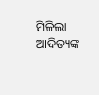ମିଳିଲା ଆଦିତ୍ୟଙ୍କ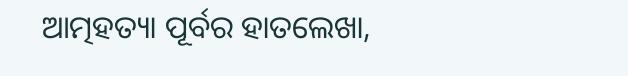ଆତ୍ମହତ୍ୟା ପୂର୍ବର ହାତଲେଖା,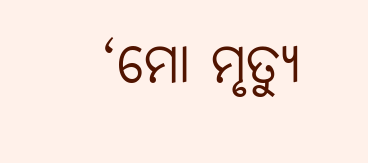‘ମୋ ମୃତ୍ୟୁ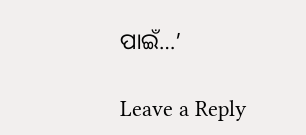ପାଇଁ…’

Leave a Reply